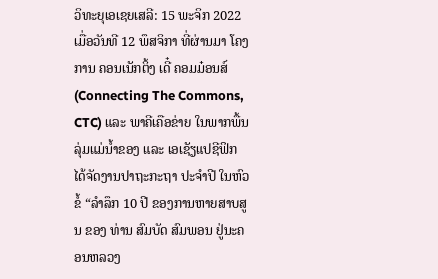ວິທະຍຸເອເຊຍເສລີ: 15 ພະຈິກ 2022
ເມື່ອວັນທີ 12 ພຶສຈິກາ ທີ່ຜ່ານມາ ໂຄງການ ຄອນເນັກຕິ້ງ ເດີ໋ ຄອມມ໋ອນສ໌ (Connecting The Commons, CTC) ແລະ ພາຄີເຄືອຂ່າຍ ໃນພາກພື້ນລຸ່ມແມ່ນ້ຳຂອງ ແລະ ເອເຊັຽແປຊີຟິກ ໄດ້ຈັດງານປາຖະກະຖາ ປະຈໍາປີ ໃນຫົວຂໍ້ “ລໍາລຶກ 10 ປີ ຂອງການຫາຍສາບສູນ ຂອງ ທ່ານ ສົມບັດ ສົມພອນ ຢູ່ນະຄອນຫລວງ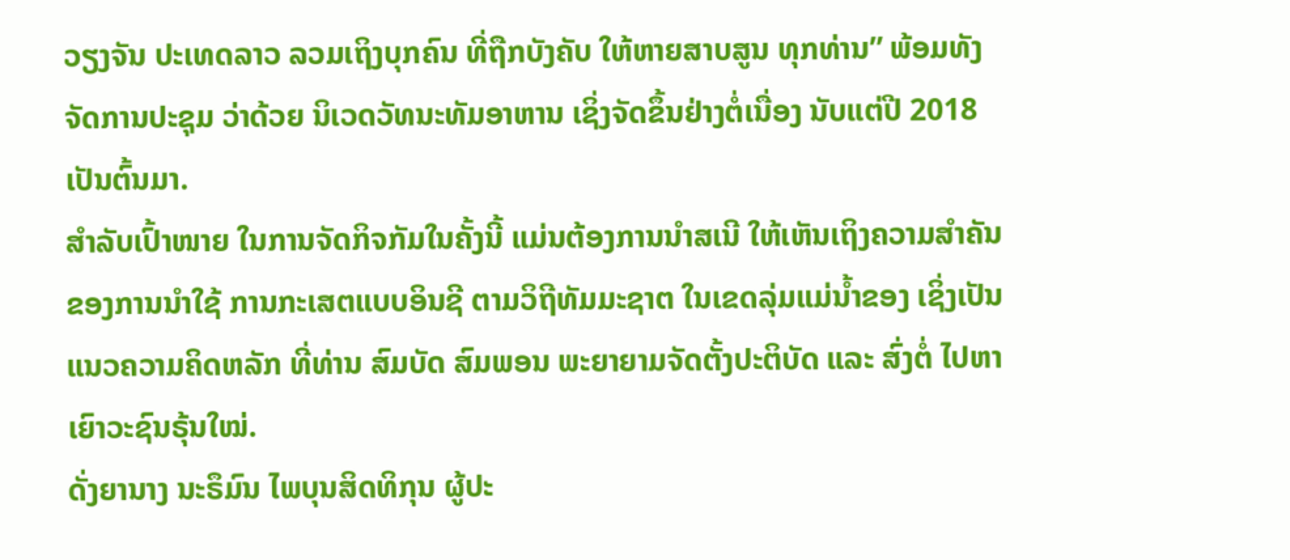ວຽງຈັນ ປະເທດລາວ ລວມເຖິງບຸກຄົນ ທີ່ຖືກບັງຄັບ ໃຫ້ຫາຍສາບສູນ ທຸກທ່ານ” ພ້ອມທັງຈັດການປະຊຸມ ວ່າດ້ວຍ ນິເວດວັທນະທັມອາຫານ ເຊິ່ງຈັດຂຶ້ນຢ່າງຕໍ່ເນື່ອງ ນັບແຕ່ປີ 2018 ເປັນຕົ້ນມາ.
ສໍາລັບເປົ້າໜາຍ ໃນການຈັດກິຈກັມໃນຄັ້ງນີ້ ແມ່ນຕ້ອງການນໍາສເນີ ໃຫ້ເຫັນເຖິງຄວາມສໍາຄັນ ຂອງການນໍາໃຊ້ ການກະເສຕແບບອິນຊີ ຕາມວິຖີທັມມະຊາຕ ໃນເຂດລຸ່ມແມ່ນ້ຳຂອງ ເຊິ່ງເປັນແນວຄວາມຄິດຫລັກ ທີ່ທ່ານ ສົມບັດ ສົມພອນ ພະຍາຍາມຈັດຕັ້ງປະຕິບັດ ແລະ ສົ່ງຕໍ່ ໄປຫາເຍົາວະຊົນຣຸ້ນໃໝ່.
ດັ່ງຍານາງ ນະຣຶມົນ ໄພບຸນສິດທິກຸນ ຜູ້ປະ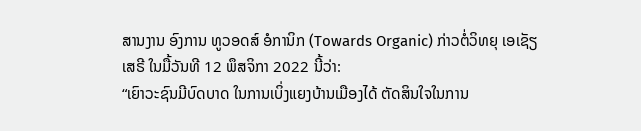ສານງານ ອົງການ ທູວອດສ໌ ອໍການິກ (Towards Organic) ກ່າວຕໍ່ວິທຍຸ ເອເຊັຽ ເສຣີ ໃນມື້ວັນທີ 12 ພຶສຈິກາ 2022 ນີ້ວ່າ:
“ເຍົາວະຊົນມີບົດບາດ ໃນການເບິ່ງແຍງບ້ານເມືອງໄດ້ ຕັດສິນໃຈໃນການ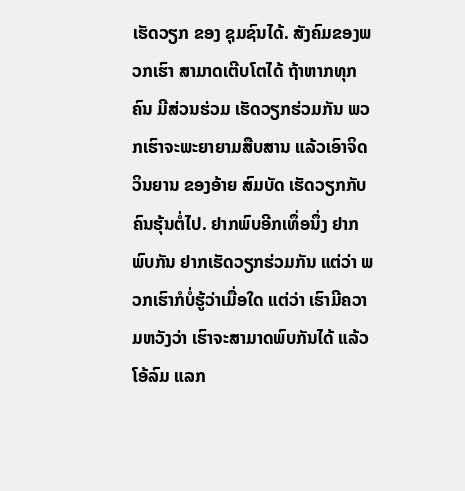ເຮັດວຽກ ຂອງ ຊຸມຊົນໄດ້. ສັງຄົມຂອງພວກເຮົາ ສາມາດເຕີບໂຕໄດ້ ຖ້າຫາກທຸກຄົນ ມີສ່ວນຮ່ວມ ເຮັດວຽກຮ່ວມກັນ ພວກເຮົາຈະພະຍາຍາມສືບສານ ແລ້ວເອົາຈິດວິນຍານ ຂອງອ້າຍ ສົມບັດ ເຮັດວຽກກັບຄົນຮຸ້ນຕໍ່ໄປ. ຢາກພົບອີກເທຶ່ອນຶ່ງ ຢາກພົບກັນ ຢາກເຮັດວຽກຮ່ວມກັນ ແຕ່ວ່າ ພວກເຮົາກໍບໍ່ຮູ້ວ່າເມື່ອໃດ ແຕ່ວ່າ ເຮົາມີຄວາມຫວັງວ່າ ເຮົາຈະສາມາດພົບກັນໄດ້ ແລ້ວໂອ້ລົມ ແລກ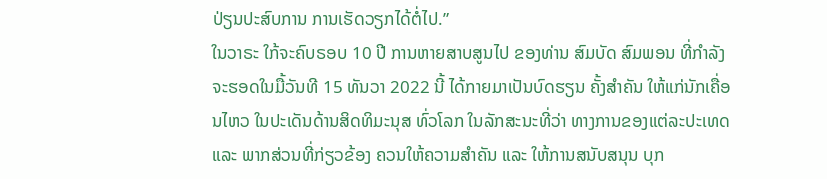ປ່ຽນປະສົບການ ການເຮັດວຽກໄດ້ຕໍ່ໄປ.”
ໃນວາຣະ ໃກ້ຈະຄົບຣອບ 10 ປີ ການຫາຍສາບສູນໄປ ຂອງທ່ານ ສົມບັດ ສົມພອນ ທີ່ກໍາລັງຈະຮອດໃນມື້ວັນທີ 15 ທັນວາ 2022 ນີ້ ໄດ້ກາຍມາເປັນບົດຮຽນ ຄັ້ງສໍາຄັນ ໃຫ້ແກ່ນັກເຄື່ອນໄຫວ ໃນປະເດັນດ້ານສິດທິມະນຸສ ທົ່ວໂລກ ໃນລັກສະນະທີ່ວ່າ ທາງການຂອງແຕ່ລະປະເທດ ແລະ ພາກສ່ວນທີ່ກ່ຽວຂ້ອງ ຄວນໃຫ້ຄວາມສໍາຄັນ ແລະ ໃຫ້ການສນັບສນຸນ ບຸກ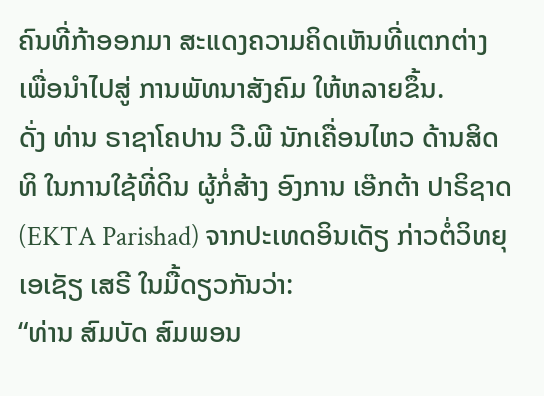ຄົນທີ່ກ້າອອກມາ ສະແດງຄວາມຄິດເຫັນທີ່ແຕກຕ່າງ ເພື່ອນໍາໄປສູ່ ການພັທນາສັງຄົມ ໃຫ້ຫລາຍຂຶ້ນ.
ດັ່ງ ທ່ານ ຣາຊາໂຄປານ ວີ.ພີ ນັກເຄື່ອນໄຫວ ດ້ານສິດທິ ໃນການໃຊ້ທີ່ດິນ ຜູ້ກໍ່ສ້າງ ອົງການ ເອ໊ກຕ້າ ປາຣິຊາດ (EKTA Parishad) ຈາກປະເທດອິນເດັຽ ກ່າວຕໍ່ວິທຍຸ ເອເຊັຽ ເສຣີ ໃນມື້ດຽວກັນວ່າ:
“ທ່ານ ສົມບັດ ສົມພອນ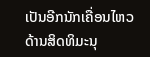ເປັນອີກນັກເຄື່ອນໄຫວ ດ້ານສິດທິມະນຸ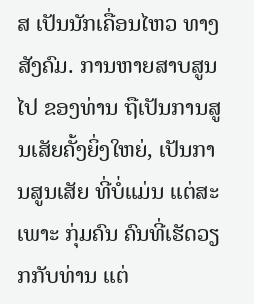ສ ເປັນນັກເຄື່ອນໄຫວ ທາງສັງຄົມ. ການຫາຍສາບສູນໄປ ຂອງທ່ານ ຖືເປັນການສູນເສັຍຄັ້ງຍິ່ງໃຫຍ່, ເປັນການສູນເສັຍ ທີ່ບໍ່ແມ່ນ ແຕ່ສະເພາະ ກຸ່ມຄົນ ຄົນທີ່ເຮັດວຽກກັບທ່ານ ແຕ່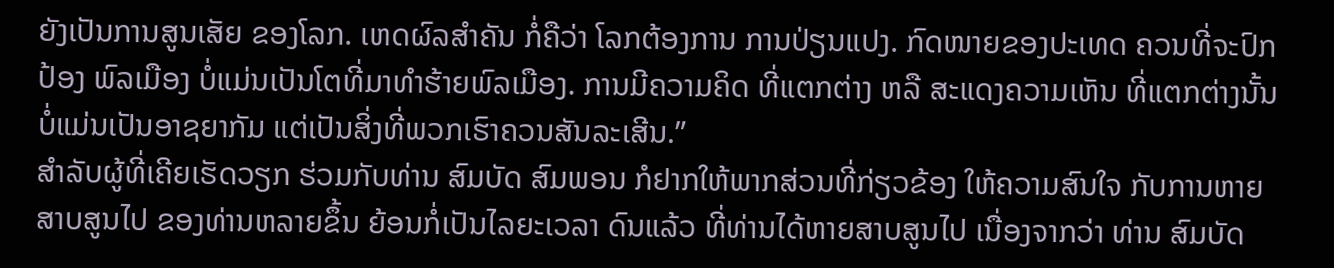ຍັງເປັນການສູນເສັຍ ຂອງໂລກ. ເຫດຜົລສໍາຄັນ ກໍ່ຄືວ່າ ໂລກຕ້ອງການ ການປ່ຽນແປງ. ກົດໜາຍຂອງປະເທດ ຄວນທີ່ຈະປົກປ້ອງ ພົລເມືອງ ບໍ່ແມ່ນເປັນໂຕທີ່ມາທໍາຮ້າຍພົລເມືອງ. ການມີຄວາມຄິດ ທີ່ແຕກຕ່າງ ຫລື ສະແດງຄວາມເຫັນ ທີ່ແຕກຕ່າງນັ້ນ ບໍ່ແມ່ນເປັນອາຊຍາກັມ ແຕ່ເປັນສິ່ງທີ່ພວກເຮົາຄວນສັນລະເສີນ.”
ສໍາລັບຜູ້ທີ່ເຄີຍເຮັດວຽກ ຮ່ວມກັບທ່ານ ສົມບັດ ສົມພອນ ກໍຢາກໃຫ້ພາກສ່ວນທີ່ກ່ຽວຂ້ອງ ໃຫ້ຄວາມສົນໃຈ ກັບການຫາຍສາບສູນໄປ ຂອງທ່ານຫລາຍຂຶ້ນ ຍ້ອນກໍ່ເປັນໄລຍະເວລາ ດົນແລ້ວ ທີ່ທ່ານໄດ້ຫາຍສາບສູນໄປ ເນື່ອງຈາກວ່າ ທ່ານ ສົມບັດ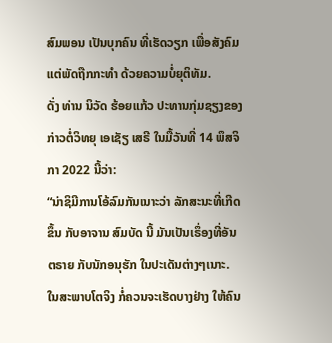ສົມພອນ ເປັນບຸກຄົນ ທີ່ເຮັດວຽກ ເພື່ອສັງຄົມ ແຕ່ພັດຖືກກະທໍາ ດ້ວຍຄວາມບໍ່ຍຸຕິທັມ.
ດັ່ງ ທ່ານ ນິວັດ ຮ້ອຍແກ້ວ ປະທານກຸ່ມຊຽງຂອງ ກ່າວຕໍ່ວິທຍຸ ເອເຊັຽ ເສຣີ ໃນມື້ວັນທີ່ 14 ພຶສຈິກາ 2022 ນີ້ວ່າ:
“ນ່າຊິມີການໂອ້ລົມກັນເນາະວ່າ ລັກສະນະທີ່ເກີດຂຶ້ນ ກັບອາຈານ ສົມບັດ ນີ້ ມັນເປັນເຣຶ່ອງທີ່ອັນຕຣາຍ ກັບນັກອນຸຮັກ ໃນປະເດັນຕ່າງໆເນາະ. ໃນສະພາບໂຕຈິງ ກໍ່ຄວນຈະເຮັດບາງຢ່າງ ໃຫ້ຄົນ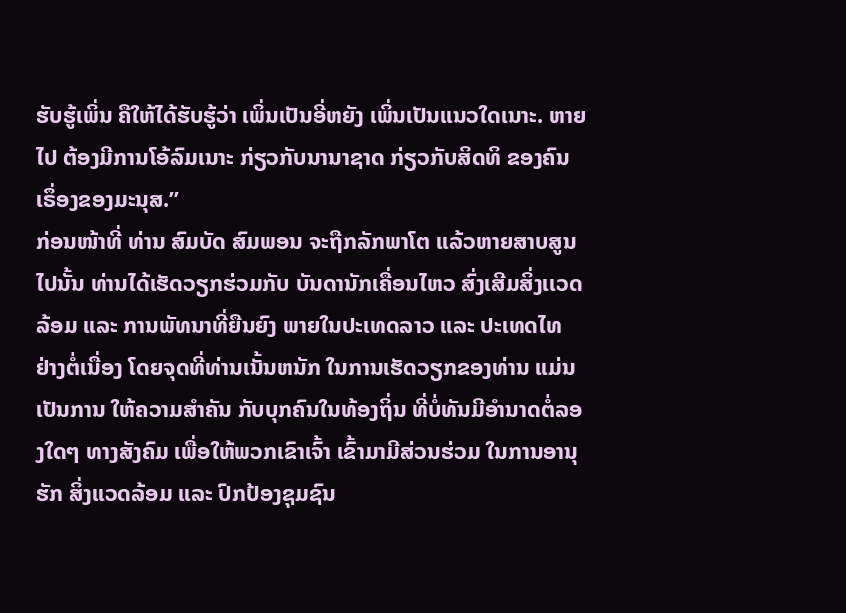ຮັບຮູ້ເພິ່ນ ຄືໃຫ້ໄດ້ຮັບຮູ້ວ່າ ເພິ່ນເປັນອີ່ຫຍັງ ເພິ່ນເປັນແນວໃດເນາະ. ຫາຍໄປ ຕ້ອງມີການໂອ້ລົມເນາະ ກ່ຽວກັບນານາຊາດ ກ່ຽວກັບສິດທິ ຂອງຄົນ ເຣຶ່ອງຂອງມະນຸສ.”
ກ່ອນໜ້າທີ່ ທ່ານ ສົມບັດ ສົມພອນ ຈະຖືກລັກພາໂຕ ແລ້ວຫາຍສາບສູນໄປນັ້ນ ທ່ານໄດ້ເຮັດວຽກຮ່ວມກັບ ບັນດານັກເຄື່ອນໄຫວ ສົ່ງເສີມສິ່ງເເວດລ້ອມ ແລະ ການພັທນາທີ່ຍືນຍົງ ພາຍໃນປະເທດລາວ ແລະ ປະເທດໄທ ຢ່າງຕໍ່ເນື່ອງ ໂດຍຈຸດທີ່ທ່ານເນັ້ນຫນັກ ໃນການເຮັດວຽກຂອງທ່ານ ແມ່ນເປັນການ ໃຫ້ຄວາມສໍາຄັນ ກັບບຸກຄົນໃນທ້ອງຖິ່ນ ທີ່ບໍ່ທັນມີອໍານາດຕໍ່ລອງໃດໆ ທາງສັງຄົມ ເພື່ອໃຫ້ພວກເຂົາເຈົ້າ ເຂົ້າມາມີສ່ວນຮ່ວມ ໃນການອານຸຮັກ ສິ່ງແວດລ້ອມ ແລະ ປົກປ້ອງຊຸມຊົນ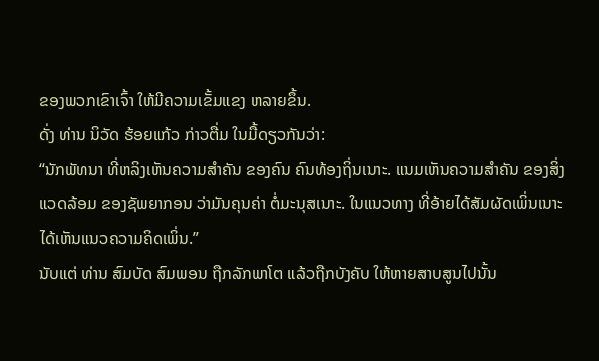ຂອງພວກເຂົາເຈົ້າ ໃຫ້ມີຄວາມເຂັ້ມແຂງ ຫລາຍຂຶ້ນ.
ດັ່ງ ທ່ານ ນິວັດ ຮ້ອຍແກ້ວ ກ່າວຕື່ມ ໃນມື້ດຽວກັນວ່າ:
“ນັກພັທນາ ທີ່ຫລິງເຫັນຄວາມສໍາຄັນ ຂອງຄົນ ຄົນທ້ອງຖິ່ນເນາະ. ແນມເຫັນຄວາມສໍາຄັນ ຂອງສິ່ງແວດລ້ອມ ຂອງຊັພຍາກອນ ວ່າມັນຄຸນຄ່າ ຕໍ່ມະນຸສເນາະ. ໃນແນວທາງ ທີ່ອ້າຍໄດ້ສັມຜັດເພິ່ນເນາະ ໄດ້ເຫັນແນວຄວາມຄິດເພິ່ນ.”
ນັບແຕ່ ທ່ານ ສົມບັດ ສົມພອນ ຖືກລັກພາໂຕ ແລ້ວຖືກບັງຄັບ ໃຫ້ຫາຍສາບສູນໄປນັ້ນ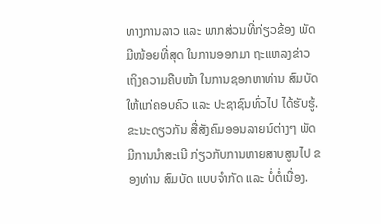ທາງການລາວ ແລະ ພາກສ່ວນທີ່ກ່ຽວຂ້ອງ ພັດມີໜ້ອຍທີ່ສຸດ ໃນການອອກມາ ຖະແຫລງຂ່າວ ເຖິງຄວາມຄືບໜ້າ ໃນການຊອກຫາທ່ານ ສົມບັດ ໃຫ້ແກ່ຄອບຄົວ ແລະ ປະຊາຊົນທົ່ວໄປ ໄດ້ຮັບຮູ້. ຂະນະດຽວກັນ ສື່ສັງຄົມອອນລາຍນ໌ຕ່າງໆ ພັດມີການນໍາສະເນີ ກ່ຽວກັບການຫາຍສາບສູນໄປ ຂອງທ່ານ ສົມບັດ ແບບຈໍາກັດ ແລະ ບໍ່ຕໍ່ເນື່ອງ.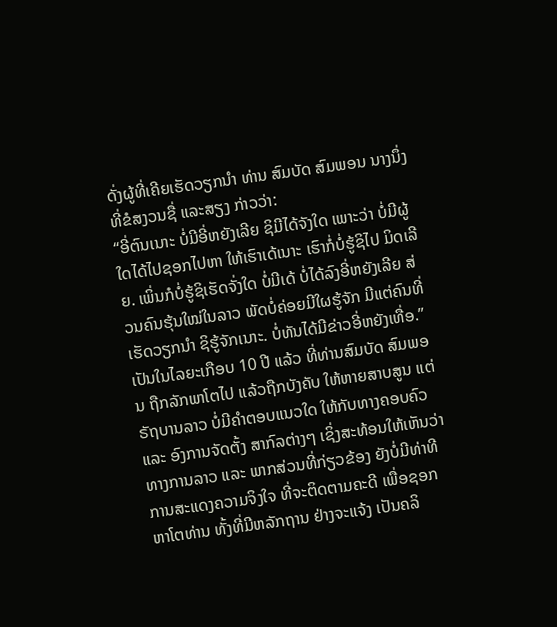ດັ່ງຜູ້ທີ່ເຄີຍເຮັດວຽກນໍາ ທ່ານ ສົມບັດ ສົມພອນ ນາງນຶ່ງ ທີ່ຂໍສງວນຊື່ ແລະສຽງ ກ່າວວ່າ:
“ອີ່ຕົນເນາະ ບໍ່ມີອີ່ຫຍັງເລີຍ ຊິມີໄດ້ຈັງໃດ ເພາະວ່າ ບໍ່ມີຜູ້ໃດໄດ້ໄປຊອກໄປຫາ ໃຫ້ເຮົາເດ້ເນາະ ເຮົາກໍ່ບໍ່ຮູ້ຊິໄປ ມິດເລີຍ. ເພິ່ນກໍບໍ່ຮູ້ຊິເຮັດຈັ່ງໃດ ບໍ່ມີເດ້ ບໍ່ໄດ້ລົງອີ່ຫຍັງເລີຍ ສ່ວນຄົນຮຸ້ນໃໝ່ໃນລາວ ພັດບໍ່ຄ່ອຍມີໃຜຮູ້ຈັກ ມີແຕ່ຄົນທີ່ເຮັດວຽກນໍາ ຊິຮູ້ຈັກເນາະ. ບໍ່ທັນໄດ້ມີຂ່າວອີ່ຫຍັງເທື່ອ.”
ເປັນໃນໄລຍະເກືອບ 10 ປີ ແລ້ວ ທີ່ທ່ານສົມບັດ ສົມພອນ ຖືກລັກພາໂຕໄປ ແລ້ວຖືກບັງຄັບ ໃຫ້ຫາຍສາບສູນ ແຕ່ຣັຖບານລາວ ບໍ່ມີຄໍາຕອບແນວໃດ ໃຫ້ກັບທາງຄອບຄົວ ແລະ ອົງການຈັດຕັ້ງ ສາກົລຕ່າງໆ ເຊິ່ງສະທ້ອນໃຫ້ເຫັນວ່າ ທາງການລາວ ແລະ ພາກສ່ວນທີ່ກ່ຽວຂ້ອງ ຍັງບໍ່ມີທ່າທີ ການສະແດງຄວາມຈິງໃຈ ທີ່ຈະຕິດຕາມຄະດີ ເພື່ອຊອກຫາໂຕທ່ານ ທັ້ງທີ່ມີຫລັກຖານ ຢ່າງຈະແຈ້ງ ເປັນຄລິ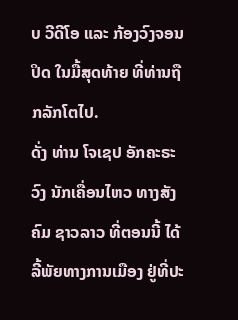ບ ວີດີໂອ ແລະ ກ້ອງວົງຈອນປິດ ໃນມື້ສຸດທ້າຍ ທີ່ທ່ານຖືກລັກໂຕໄປ.
ດັ່ງ ທ່ານ ໂຈເຊປ ອັກຄະຣະວົງ ນັກເຄື່ອນໄຫວ ທາງສັງຄົມ ຊາວລາວ ທີ່ຕອນນີ້ ໄດ້ລີ້ພັຍທາງການເມືອງ ຢູ່ທີ່ປະ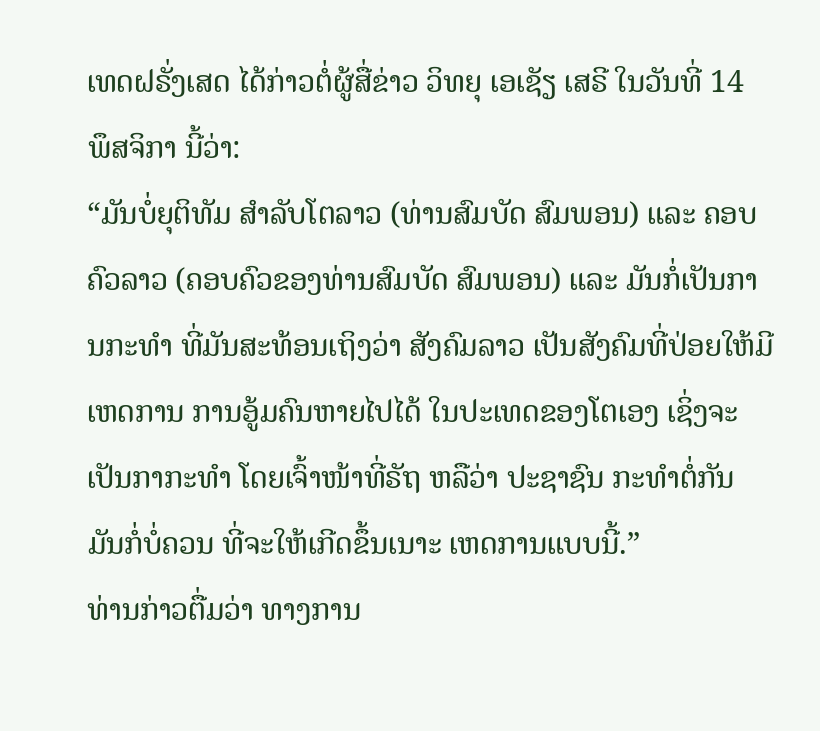ເທດຝຣັ່ງເສດ ໄດ້ກ່າວຕໍ່ຜູ້ສື່ຂ່າວ ວິທຍຸ ເອເຊັຽ ເສຣີ ໃນວັນທີ່ 14 ພຶສຈິກາ ນີ້ວ່າ:
“ມັນບໍ່ຍຸຕິທັມ ສໍາລັບໂຕລາວ (ທ່ານສົມບັດ ສົມພອນ) ແລະ ຄອບຄົວລາວ (ຄອບຄົວຂອງທ່ານສົມບັດ ສົມພອນ) ແລະ ມັນກໍ່ເປັນການກະທໍາ ທີ່ມັນສະທ້ອນເຖິງວ່າ ສັງຄົມລາວ ເປັນສັງຄົມທີ່ປ່ອຍໃຫ້ມີເຫດການ ການອູ້ມຄົນຫາຍໄປໄດ້ ໃນປະເທດຂອງໂຕເອງ ເຊິ່ງຈະເປັນກາກະທໍາ ໂດຍເຈົ້າໜ້າທີ່ຣັຖ ຫລືວ່າ ປະຊາຊົນ ກະທໍາຕໍ່ກັນ ມັນກໍ່ບໍ່ຄວນ ທີ່ຈະໃຫ້ເກີດຂຶ້ນເນາະ ເຫດການແບບນີ້.”
ທ່ານກ່າວຕື່ມວ່າ ທາງການ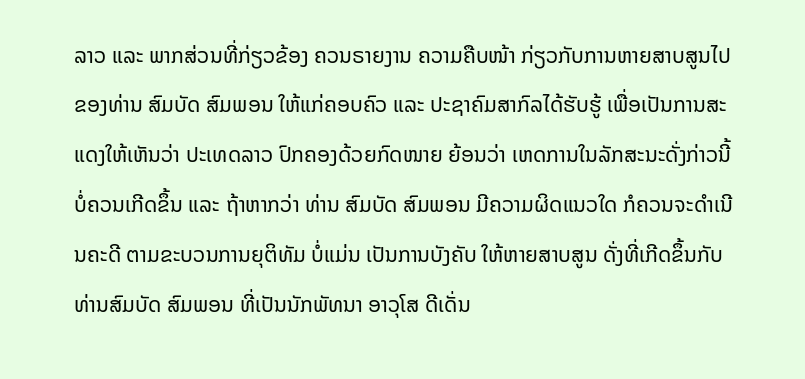ລາວ ແລະ ພາກສ່ວນທີ່ກ່ຽວຂ້ອງ ຄວນຣາຍງານ ຄວາມຄືບໜ້າ ກ່ຽວກັບການຫາຍສາບສູນໄປ ຂອງທ່ານ ສົມບັດ ສົມພອນ ໃຫ້ແກ່ຄອບຄົວ ແລະ ປະຊາຄົມສາກົລໄດ້ຮັບຮູ້ ເພື່ອເປັນການສະແດງໃຫ້ເຫັນວ່າ ປະເທດລາວ ປົກຄອງດ້ວຍກົດໜາຍ ຍ້ອນວ່າ ເຫດການໃນລັກສະນະດັ່ງກ່າວນີ້ ບໍ່ຄວນເກີດຂຶ້ນ ແລະ ຖ້າຫາກວ່າ ທ່ານ ສົມບັດ ສົມພອນ ມີຄວາມຜິດແນວໃດ ກໍຄວນຈະດໍາເນີນຄະດີ ຕາມຂະບວນການຍຸຕິທັມ ບໍ່ແມ່ນ ເປັນການບັງຄັບ ໃຫ້ຫາຍສາບສູນ ດັ່ງທີ່ເກີດຂຶ້ນກັບ ທ່ານສົມບັດ ສົມພອນ ທີ່ເປັນນັກພັທນາ ອາວຸໂສ ດີເດັ່ນ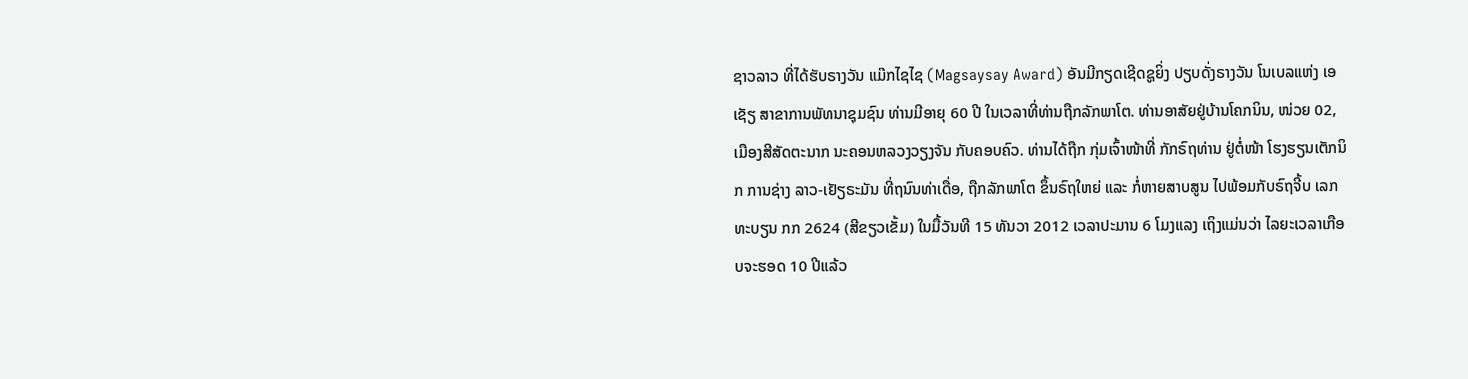ຊາວລາວ ທີ່ໄດ້ຮັບຣາງວັນ ແມ໊ກໄຊໄຊ (Magsaysay Award) ອັນມີກຽດເຊີດຊູຍິ່ງ ປຽບດັ່ງຣາງວັນ ໂນເບລແຫ່ງ ເອເຊັຽ ສາຂາການພັທນາຊຸມຊົນ ທ່ານມີອາຍຸ 60 ປີ ໃນເວລາທີ່ທ່ານຖືກລັກພາໂຕ. ທ່ານອາສັຍຢູ່ບ້ານໂຄກນິນ, ໜ່ວຍ 02, ເມືອງສີສັດຕະນາກ ນະຄອນຫລວງວຽງຈັນ ກັບຄອບຄົວ. ທ່ານໄດ້ຖືກ ກຸ່ມເຈົ້າໜ້າທີ່ ກັກຣົຖທ່ານ ຢູ່ຕໍ່ໜ້າ ໂຮງຮຽນເຕັກນິກ ການຊ່າງ ລາວ-ເຢັຽຣະມັນ ທີ່ຖນົນທ່າເດື່ອ, ຖືກລັກພາໂຕ ຂຶ້ນຣົຖໃຫຍ່ ແລະ ກໍ່ຫາຍສາບສູນ ໄປພ້ອມກັບຣົຖຈີ້ບ ເລກທະບຽນ ກກ 2624 (ສີຂຽວເຂັ້ມ) ໃນມື້ວັນທີ 15 ທັນວາ 2012 ເວລາປະມານ 6 ໂມງແລງ ເຖິງແມ່ນວ່າ ໄລຍະເວລາເກືອບຈະຮອດ 10 ປີແລ້ວ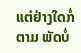ແຕ່ຢ່າງໃດກໍ່ຕາມ ພັດບໍ່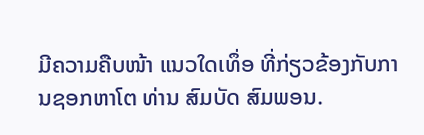ມີຄວາມຄືບໜ້າ ແນວໃດເທຶ່ອ ທີ່ກ່ຽວຂ້ອງກັບການຊອກຫາໂຕ ທ່ານ ສົມບັດ ສົມພອນ.